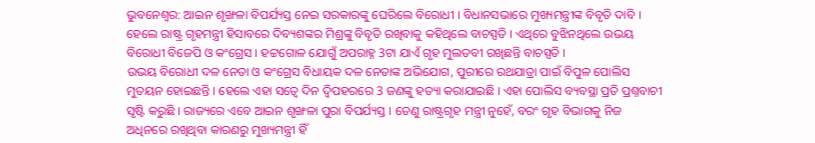ଭୁବନେଶ୍ବର: ଆଇନ ଶୃଙ୍ଖଳା ବିପର୍ଯ୍ୟସ୍ତ ନେଇ ସରକାରଙ୍କୁ ଘେରିଲେ ବିରୋଧୀ । ବିଧାନସଭାରେ ମୁଖ୍ୟମନ୍ତ୍ରୀଙ୍କ ବିବୃତି ଦାବି । ହେଲେ ରାଷ୍ଟ୍ର ଗୃହମନ୍ତ୍ରୀ ହିସାବରେ ଦିବ୍ୟଶଙ୍କର ମିଶ୍ରଙ୍କୁ ବିବୃତି ରଖିବାକୁ କହିଥିଲେ ବାଚସ୍ପତି । ଏଥିରେ ବୁଝିନଥିଲେ ଉଭୟ ବିରୋଧୀ ବିଜେପି ଓ କଂଗ୍ରେସ । ହଟ୍ଟଗୋଳ ଯୋଗୁଁ ଅପରାହ୍ନ 3ଟା ଯାଏଁ ଗୃହ ମୁଲତବୀ ରଖିଛନ୍ତି ବାଚସ୍ପତି ।
ଉଭୟ ବିରୋଧୀ ଦଳ ନେତା ଓ କଂଗ୍ରେସ ବିଧାୟକ ଦଳ ନେତାଙ୍କ ଅଭିଯୋଗ, ପୁରୀରେ ରଥଯାତ୍ରା ପାଇଁ ବିପୁଳ ପୋଲିସ ମୁତୟନ ହୋଇଛନ୍ତି । ହେଲେ ଏହା ସତ୍ବେ ଦିନ ଦ୍ବିପହରରେ 3 ଜଣଙ୍କୁ ହତ୍ୟା କରାଯାଇଛି । ଏହା ପୋଲିସ ବ୍ୟବସ୍ଥା ପ୍ରତି ପ୍ରଶ୍ନବାଚୀ ସୃଷ୍ଟି କରୁଛି । ରାଜ୍ୟରେ ଏବେ ଆଇନ ଶୃଙ୍ଖଳା ପୁରା ବିପର୍ଯ୍ୟସ୍ତ । ତେଣୁ ରାଷ୍ଟ୍ରଗୃହ ମନ୍ତ୍ରୀ ନୁହେଁ, ବରଂ ଗୃହ ବିଭାଗକୁ ନିଜ ଅଧିନରେ ରଖିଥିବା କାରଣରୁ ମୁଖ୍ୟମନ୍ତ୍ରୀ ହିଁ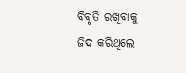ବିବୃତି ରଖିବାକୁ ଜିଦ କରିଥିଲେ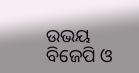ଉଭୟ ବିଜେପି ଓ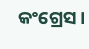କଂଗ୍ରେସ ।